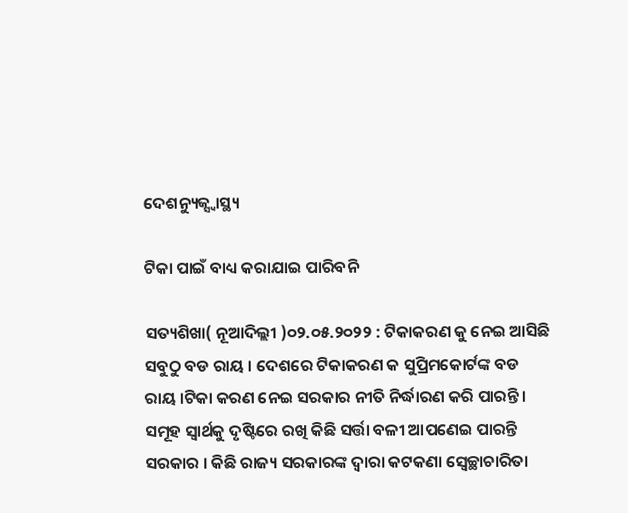ଦେଶନ୍ୟୁଜ୍ସ୍ୱାସ୍ଥ୍ୟ

ଟିକା ପାଇଁ ବାଧ୍ୟ କରାଯାଇ ପାରିବନି

ସତ୍ୟଶିଖା( ନୂଆଦିଲ୍ଲୀ )୦୨.୦୫.୨୦୨୨ : ଟିକାକରଣ କୁ ନେଇ ଆସିଛି ସବୁଠୁ ବଡ ରାୟ । ଦେଶରେ ଟିକାକରଣ କ ସୁପ୍ରିମକୋର୍ଟଙ୍କ ବଡ ରାୟ ।ଟିକା କରଣ ନେଇ ସରକାର ନୀତି ନିର୍ଦ୍ଧାରଣ କରି ପାରନ୍ତି । ସମୂହ ସ୍ୱାର୍ଥକୁ ଦୃଷ୍ଟିରେ ରଖି କିଛି ସର୍ତ୍ତା ବଳୀ ଆପଣେଇ ପାରନ୍ତି ସରକାର । କିଛି ରାଜ୍ୟ ସରକାରଙ୍କ ଦ୍ୱାରା କଟକଣା ସ୍ୱେଚ୍ଛାଚାରିତା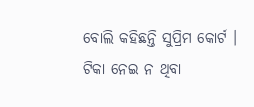ବୋଲି କହିଛନ୍ତି ସୁପ୍ରିମ କୋର୍ଟ । ଟିକା ନେଇ ନ ଥିବା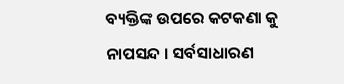ବ୍ୟକ୍ତିଙ୍କ ଉପରେ କଟକଣା କୁ ନାପସନ୍ଦ । ସର୍ବସାଧାରଣ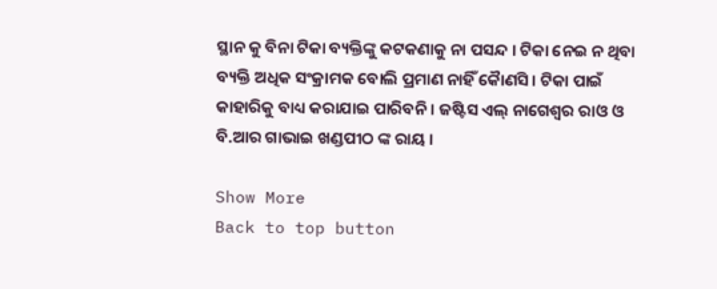ସ୍ଥାନ କୁ ବିନା ଟିକା ବ୍ୟକ୍ତିଙ୍କୁ କଟକଣାକୁ ନା ପସନ୍ଦ । ଟିକା ନେଇ ନ ଥିବା ବ୍ୟକ୍ତି ଅଧିକ ସଂକ୍ରାମକ ବୋଲି ପ୍ରମାଣ ନାହିଁ କୈାଣସି । ଟିକା ପାଇଁ କାହାରିକୁ ବାଧ୍ୟ କରାଯାଇ ପାରିବନି । ଜଷ୍ଟିସ ଏଲ୍ ନାଗେଶ୍ୱର ରାଓ ଓ ବି.ଆର ଗାଭାଇ ଖଣ୍ଡପୀଠ ଙ୍କ ରାୟ ।

Show More
Back to top button